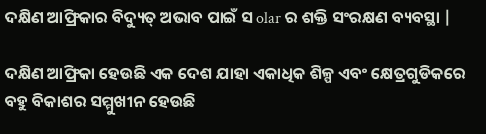ଦକ୍ଷିଣ ଆଫ୍ରିକାର ବିଦ୍ୟୁତ୍ ଅଭାବ ପାଇଁ ସ olar ର ଶକ୍ତି ସଂରକ୍ଷଣ ବ୍ୟବସ୍ଥା |

ଦକ୍ଷିଣ ଆଫ୍ରିକା ହେଉଛି ଏକ ଦେଶ ଯାହା ଏକାଧିକ ଶିଳ୍ପ ଏବଂ କ୍ଷେତ୍ରଗୁଡିକରେ ବହୁ ବିକାଶର ସମ୍ମୁଖୀନ ହେଉଛି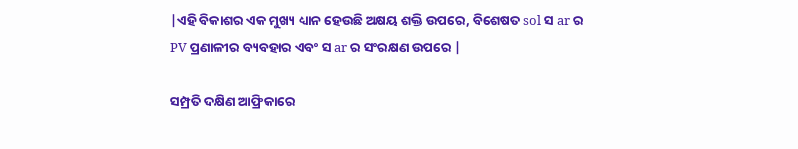|ଏହି ବିକାଶର ଏକ ମୁଖ୍ୟ ଧ୍ୟାନ ହେଉଛି ଅକ୍ଷୟ ଶକ୍ତି ଉପରେ, ବିଶେଷତ sol ସ ar ର PV ପ୍ରଣାଳୀର ବ୍ୟବହାର ଏବଂ ସ ar ର ସଂରକ୍ଷଣ ଉପରେ |

ସମ୍ପ୍ରତି ଦକ୍ଷିଣ ଆଫ୍ରିକାରେ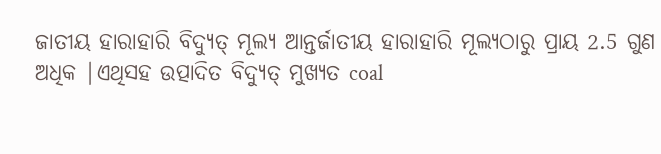ଜାତୀୟ ହାରାହାରି ବିଦ୍ୟୁତ୍ ମୂଲ୍ୟ ଆନ୍ତର୍ଜାତୀୟ ହାରାହାରି ମୂଲ୍ୟଠାରୁ ପ୍ରାୟ 2.5 ଗୁଣ ଅଧିକ |ଏଥିସହ ଉତ୍ପାଦିତ ବିଦ୍ୟୁତ୍ ମୁଖ୍ୟତ coal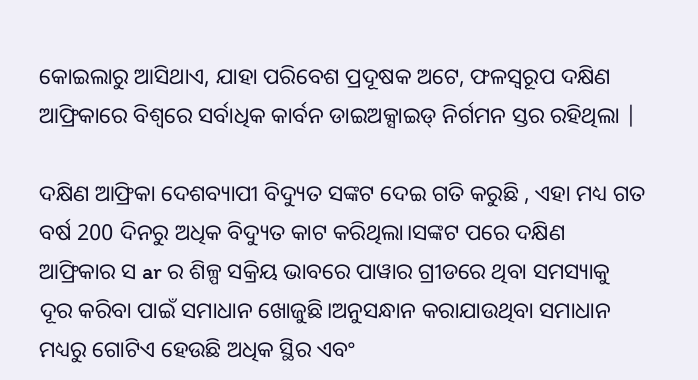କୋଇଲାରୁ ଆସିଥାଏ, ଯାହା ପରିବେଶ ପ୍ରଦୂଷକ ଅଟେ, ଫଳସ୍ୱରୂପ ଦକ୍ଷିଣ ଆଫ୍ରିକାରେ ବିଶ୍ୱରେ ସର୍ବାଧିକ କାର୍ବନ ଡାଇଅକ୍ସାଇଡ୍ ନିର୍ଗମନ ସ୍ତର ରହିଥିଲା |

ଦକ୍ଷିଣ ଆଫ୍ରିକା ଦେଶବ୍ୟାପୀ ବିଦ୍ୟୁତ ସଙ୍କଟ ଦେଇ ଗତି କରୁଛି , ଏହା ମଧ୍ୟ ଗତ ବର୍ଷ 200 ଦିନରୁ ଅଧିକ ବିଦ୍ୟୁତ କାଟ କରିଥିଲା।ସଙ୍କଟ ପରେ ଦକ୍ଷିଣ ଆଫ୍ରିକାର ସ ar ର ଶିଳ୍ପ ସକ୍ରିୟ ଭାବରେ ପାୱାର ଗ୍ରୀଡରେ ଥିବା ସମସ୍ୟାକୁ ଦୂର କରିବା ପାଇଁ ସମାଧାନ ଖୋଜୁଛି।ଅନୁସନ୍ଧାନ କରାଯାଉଥିବା ସମାଧାନ ମଧ୍ୟରୁ ଗୋଟିଏ ହେଉଛି ଅଧିକ ସ୍ଥିର ଏବଂ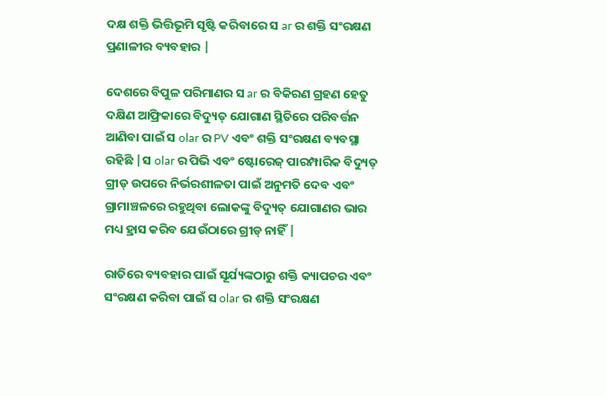ଦକ୍ଷ ଶକ୍ତି ଭିତ୍ତିଭୂମି ସୃଷ୍ଟି କରିବାରେ ସ ar ର ଶକ୍ତି ସଂରକ୍ଷଣ ପ୍ରଣାଳୀର ବ୍ୟବହାର |

ଦେଶରେ ବିପୁଳ ପରିମାଣର ସ ar ର ବିକିରଣ ଗ୍ରହଣ ହେତୁ ଦକ୍ଷିଣ ଆଫ୍ରିକାରେ ବିଦ୍ୟୁତ୍ ଯୋଗାଣ ସ୍ଥିତିରେ ପରିବର୍ତ୍ତନ ଆଣିବା ପାଇଁ ସ olar ର PV ଏବଂ ଶକ୍ତି ସଂରକ୍ଷଣ ବ୍ୟବସ୍ଥା ରହିଛି |ସ olar ର ପିଭି ଏବଂ ଷ୍ଟୋରେଜ୍ ପାରମ୍ପାରିକ ବିଦ୍ୟୁତ୍ ଗ୍ରୀଡ୍ ଉପରେ ନିର୍ଭରଶୀଳତା ପାଇଁ ଅନୁମତି ଦେବ ଏବଂ ଗ୍ରାମାଞ୍ଚଳରେ ରହୁଥିବା ଲୋକଙ୍କୁ ବିଦ୍ୟୁତ୍ ଯୋଗାଣର ଭାର ମଧ୍ୟ ହ୍ରାସ କରିବ ଯେଉଁଠାରେ ଗ୍ରୀଡ୍ ନାହିଁ |

ରାତିରେ ବ୍ୟବହାର ପାଇଁ ସୂର୍ଯ୍ୟଙ୍କଠାରୁ ଶକ୍ତି କ୍ୟାପଚର ଏବଂ ସଂରକ୍ଷଣ କରିବା ପାଇଁ ସ olar ର ଶକ୍ତି ସଂରକ୍ଷଣ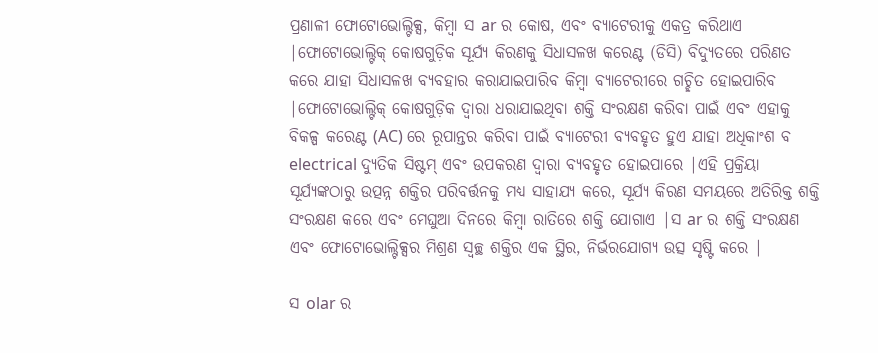ପ୍ରଣାଳୀ ଫୋଟୋଭୋଲ୍ଟିକ୍ସ, କିମ୍ବା ସ ar ର କୋଷ, ଏବଂ ବ୍ୟାଟେରୀକୁ ଏକତ୍ର କରିଥାଏ |ଫୋଟୋଭୋଲ୍ଟିକ୍ କୋଷଗୁଡ଼ିକ ସୂର୍ଯ୍ୟ କିରଣକୁ ସିଧାସଳଖ କରେଣ୍ଟ (ଡିସି) ବିଦ୍ୟୁତରେ ପରିଣତ କରେ ଯାହା ସିଧାସଳଖ ବ୍ୟବହାର କରାଯାଇପାରିବ କିମ୍ବା ବ୍ୟାଟେରୀରେ ଗଚ୍ଛିତ ହୋଇପାରିବ |ଫୋଟୋଭୋଲ୍ଟିକ୍ କୋଷଗୁଡ଼ିକ ଦ୍ୱାରା ଧରାଯାଇଥିବା ଶକ୍ତି ସଂରକ୍ଷଣ କରିବା ପାଇଁ ଏବଂ ଏହାକୁ ବିକଳ୍ପ କରେଣ୍ଟ (AC) ରେ ରୂପାନ୍ତର କରିବା ପାଇଁ ବ୍ୟାଟେରୀ ବ୍ୟବହୃତ ହୁଏ ଯାହା ଅଧିକାଂଶ ବ electrical ଦ୍ୟୁତିକ ସିଷ୍ଟମ୍ ଏବଂ ଉପକରଣ ଦ୍ୱାରା ବ୍ୟବହୃତ ହୋଇପାରେ |ଏହି ପ୍ରକ୍ରିୟା ସୂର୍ଯ୍ୟଙ୍କଠାରୁ ଉତ୍ପନ୍ନ ଶକ୍ତିର ପରିବର୍ତ୍ତନକୁ ମଧ୍ୟ ସାହାଯ୍ୟ କରେ, ସୂର୍ଯ୍ୟ କିରଣ ସମୟରେ ଅତିରିକ୍ତ ଶକ୍ତି ସଂରକ୍ଷଣ କରେ ଏବଂ ମେଘୁଆ ଦିନରେ କିମ୍ବା ରାତିରେ ଶକ୍ତି ଯୋଗାଏ |ସ ar ର ଶକ୍ତି ସଂରକ୍ଷଣ ଏବଂ ଫୋଟୋଭୋଲ୍ଟିକ୍ସର ମିଶ୍ରଣ ସ୍ୱଚ୍ଛ ଶକ୍ତିର ଏକ ସ୍ଥିର, ନିର୍ଭରଯୋଗ୍ୟ ଉତ୍ସ ସୃଷ୍ଟି କରେ |

ସ olar ର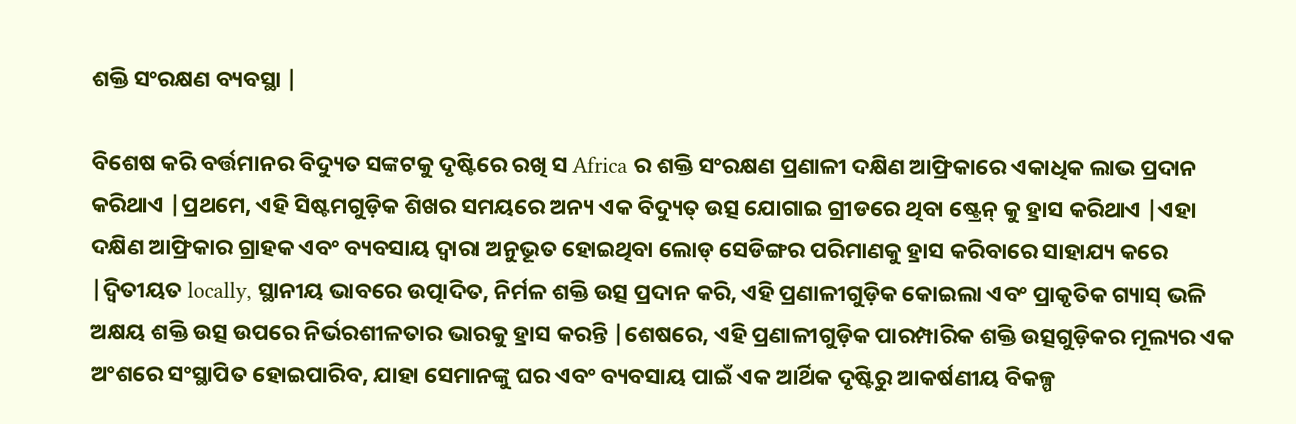ଶକ୍ତି ସଂରକ୍ଷଣ ବ୍ୟବସ୍ଥା |

ବିଶେଷ କରି ବର୍ତ୍ତମାନର ବିଦ୍ୟୁତ ସଙ୍କଟକୁ ଦୃଷ୍ଟିରେ ରଖି ସ Africa ର ଶକ୍ତି ସଂରକ୍ଷଣ ପ୍ରଣାଳୀ ଦକ୍ଷିଣ ଆଫ୍ରିକାରେ ଏକାଧିକ ଲାଭ ପ୍ରଦାନ କରିଥାଏ |ପ୍ରଥମେ, ଏହି ସିଷ୍ଟମଗୁଡ଼ିକ ଶିଖର ସମୟରେ ଅନ୍ୟ ଏକ ବିଦ୍ୟୁତ୍ ଉତ୍ସ ଯୋଗାଇ ଗ୍ରୀଡରେ ଥିବା ଷ୍ଟ୍ରେନ୍ କୁ ହ୍ରାସ କରିଥାଏ |ଏହା ଦକ୍ଷିଣ ଆଫ୍ରିକାର ଗ୍ରାହକ ଏବଂ ବ୍ୟବସାୟ ଦ୍ୱାରା ଅନୁଭୂତ ହୋଇଥିବା ଲୋଡ୍ ସେଡିଙ୍ଗର ପରିମାଣକୁ ହ୍ରାସ କରିବାରେ ସାହାଯ୍ୟ କରେ |ଦ୍ୱିତୀୟତ locally, ସ୍ଥାନୀୟ ଭାବରେ ଉତ୍ପାଦିତ, ନିର୍ମଳ ଶକ୍ତି ଉତ୍ସ ପ୍ରଦାନ କରି, ଏହି ପ୍ରଣାଳୀଗୁଡ଼ିକ କୋଇଲା ଏବଂ ପ୍ରାକୃତିକ ଗ୍ୟାସ୍ ଭଳି ଅକ୍ଷୟ ଶକ୍ତି ଉତ୍ସ ଉପରେ ନିର୍ଭରଶୀଳତାର ଭାରକୁ ହ୍ରାସ କରନ୍ତି |ଶେଷରେ, ଏହି ପ୍ରଣାଳୀଗୁଡ଼ିକ ପାରମ୍ପାରିକ ଶକ୍ତି ଉତ୍ସଗୁଡ଼ିକର ମୂଲ୍ୟର ଏକ ଅଂଶରେ ସଂସ୍ଥାପିତ ହୋଇପାରିବ, ଯାହା ସେମାନଙ୍କୁ ଘର ଏବଂ ବ୍ୟବସାୟ ପାଇଁ ଏକ ଆର୍ଥିକ ଦୃଷ୍ଟିରୁ ଆକର୍ଷଣୀୟ ବିକଳ୍ପ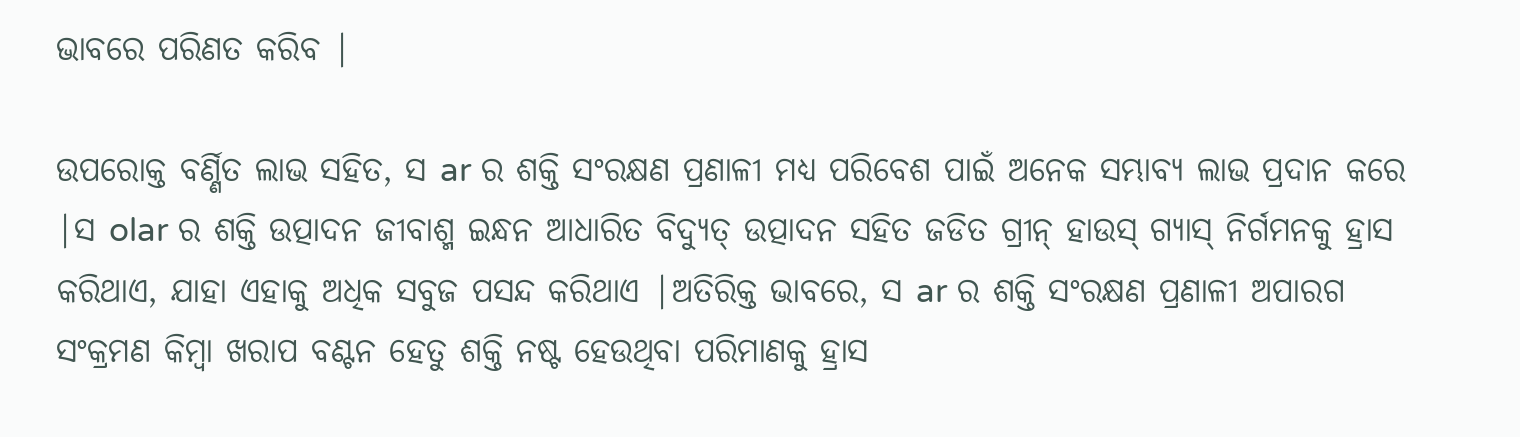ଭାବରେ ପରିଣତ କରିବ |

ଉପରୋକ୍ତ ବର୍ଣ୍ଣିତ ଲାଭ ସହିତ, ସ ar ର ଶକ୍ତି ସଂରକ୍ଷଣ ପ୍ରଣାଳୀ ମଧ୍ୟ ପରିବେଶ ପାଇଁ ଅନେକ ସମ୍ଭାବ୍ୟ ଲାଭ ପ୍ରଦାନ କରେ |ସ olar ର ଶକ୍ତି ଉତ୍ପାଦନ ଜୀବାଶ୍ମ ଇନ୍ଧନ ଆଧାରିତ ବିଦ୍ୟୁତ୍ ଉତ୍ପାଦନ ସହିତ ଜଡିତ ଗ୍ରୀନ୍ ହାଉସ୍ ଗ୍ୟାସ୍ ନିର୍ଗମନକୁ ହ୍ରାସ କରିଥାଏ, ଯାହା ଏହାକୁ ଅଧିକ ସବୁଜ ପସନ୍ଦ କରିଥାଏ |ଅତିରିକ୍ତ ଭାବରେ, ସ ar ର ଶକ୍ତି ସଂରକ୍ଷଣ ପ୍ରଣାଳୀ ଅପାରଗ ସଂକ୍ରମଣ କିମ୍ବା ଖରାପ ବଣ୍ଟନ ହେତୁ ଶକ୍ତି ନଷ୍ଟ ହେଉଥିବା ପରିମାଣକୁ ହ୍ରାସ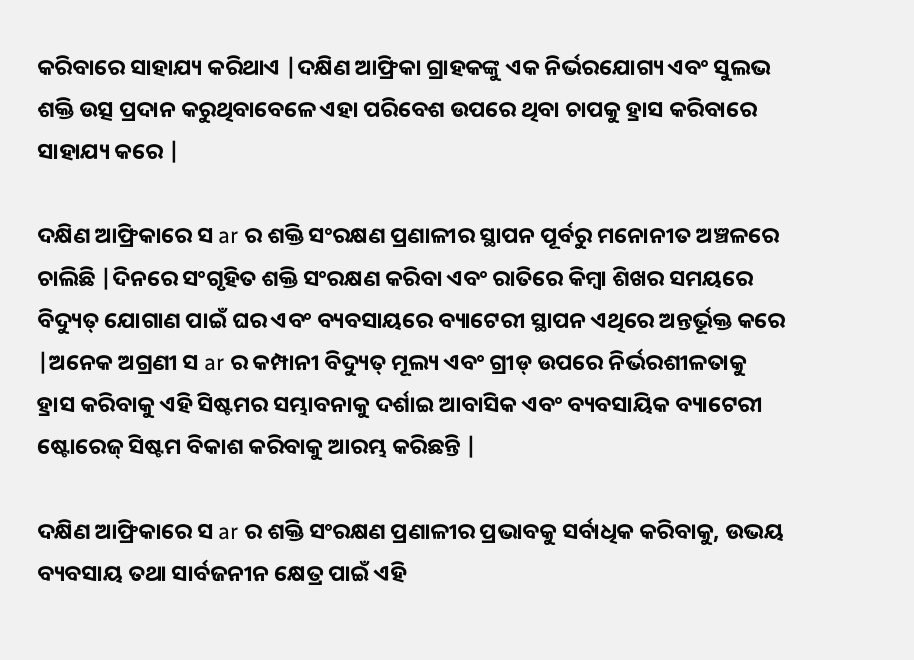କରିବାରେ ସାହାଯ୍ୟ କରିଥାଏ |ଦକ୍ଷିଣ ଆଫ୍ରିକା ଗ୍ରାହକଙ୍କୁ ଏକ ନିର୍ଭରଯୋଗ୍ୟ ଏବଂ ସୁଲଭ ଶକ୍ତି ଉତ୍ସ ପ୍ରଦାନ କରୁଥିବାବେଳେ ଏହା ପରିବେଶ ଉପରେ ଥିବା ଚାପକୁ ହ୍ରାସ କରିବାରେ ସାହାଯ୍ୟ କରେ |

ଦକ୍ଷିଣ ଆଫ୍ରିକାରେ ସ ar ର ଶକ୍ତି ସଂରକ୍ଷଣ ପ୍ରଣାଳୀର ସ୍ଥାପନ ପୂର୍ବରୁ ମନୋନୀତ ଅଞ୍ଚଳରେ ଚାଲିଛି |ଦିନରେ ସଂଗୃହିତ ଶକ୍ତି ସଂରକ୍ଷଣ କରିବା ଏବଂ ରାତିରେ କିମ୍ବା ଶିଖର ସମୟରେ ବିଦ୍ୟୁତ୍ ଯୋଗାଣ ପାଇଁ ଘର ଏବଂ ବ୍ୟବସାୟରେ ବ୍ୟାଟେରୀ ସ୍ଥାପନ ଏଥିରେ ଅନ୍ତର୍ଭୂକ୍ତ କରେ |ଅନେକ ଅଗ୍ରଣୀ ସ ar ର କମ୍ପାନୀ ବିଦ୍ୟୁତ୍ ମୂଲ୍ୟ ଏବଂ ଗ୍ରୀଡ୍ ଉପରେ ନିର୍ଭରଶୀଳତାକୁ ହ୍ରାସ କରିବାକୁ ଏହି ସିଷ୍ଟମର ସମ୍ଭାବନାକୁ ଦର୍ଶାଇ ଆବାସିକ ଏବଂ ବ୍ୟବସାୟିକ ବ୍ୟାଟେରୀ ଷ୍ଟୋରେଜ୍ ସିଷ୍ଟମ ବିକାଶ କରିବାକୁ ଆରମ୍ଭ କରିଛନ୍ତି |

ଦକ୍ଷିଣ ଆଫ୍ରିକାରେ ସ ar ର ଶକ୍ତି ସଂରକ୍ଷଣ ପ୍ରଣାଳୀର ପ୍ରଭାବକୁ ସର୍ବାଧିକ କରିବାକୁ, ଉଭୟ ବ୍ୟବସାୟ ତଥା ସାର୍ବଜନୀନ କ୍ଷେତ୍ର ପାଇଁ ଏହି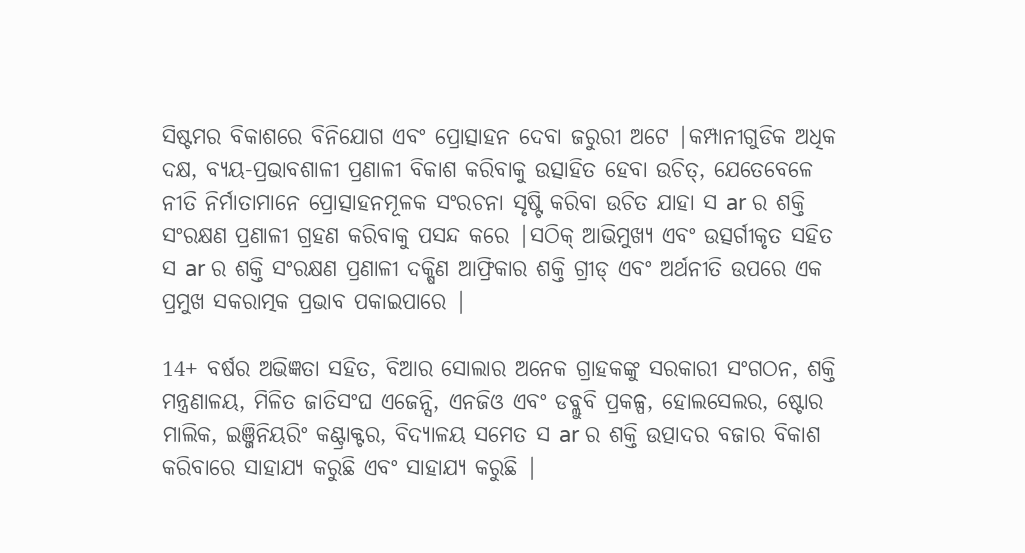ସିଷ୍ଟମର ବିକାଶରେ ବିନିଯୋଗ ଏବଂ ପ୍ରୋତ୍ସାହନ ଦେବା ଜରୁରୀ ଅଟେ |କମ୍ପାନୀଗୁଡିକ ଅଧିକ ଦକ୍ଷ, ବ୍ୟୟ-ପ୍ରଭାବଶାଳୀ ପ୍ରଣାଳୀ ବିକାଶ କରିବାକୁ ଉତ୍ସାହିତ ହେବା ଉଚିତ୍, ଯେତେବେଳେ ନୀତି ନିର୍ମାତାମାନେ ପ୍ରୋତ୍ସାହନମୂଳକ ସଂରଚନା ସୃଷ୍ଟି କରିବା ଉଚିତ ଯାହା ସ ar ର ଶକ୍ତି ସଂରକ୍ଷଣ ପ୍ରଣାଳୀ ଗ୍ରହଣ କରିବାକୁ ପସନ୍ଦ କରେ |ସଠିକ୍ ଆଭିମୁଖ୍ୟ ଏବଂ ଉତ୍ସର୍ଗୀକୃତ ସହିତ ସ ar ର ଶକ୍ତି ସଂରକ୍ଷଣ ପ୍ରଣାଳୀ ଦକ୍ଷିଣ ଆଫ୍ରିକାର ଶକ୍ତି ଗ୍ରୀଡ୍ ଏବଂ ଅର୍ଥନୀତି ଉପରେ ଏକ ପ୍ରମୁଖ ସକରାତ୍ମକ ପ୍ରଭାବ ପକାଇପାରେ |

14+ ବର୍ଷର ଅଭିଜ୍ଞତା ସହିତ, ବିଆର ସୋଲାର ଅନେକ ଗ୍ରାହକଙ୍କୁ ସରକାରୀ ସଂଗଠନ, ଶକ୍ତି ମନ୍ତ୍ରଣାଳୟ, ମିଳିତ ଜାତିସଂଘ ଏଜେନ୍ସି, ଏନଜିଓ ଏବଂ ଡବ୍ଲୁବି ପ୍ରକଳ୍ପ, ହୋଲସେଲର, ଷ୍ଟୋର ମାଲିକ, ଇଞ୍ଜିନିୟରିଂ କଣ୍ଟ୍ରାକ୍ଟର, ବିଦ୍ୟାଳୟ ସମେତ ସ ar ର ଶକ୍ତି ଉତ୍ପାଦର ବଜାର ବିକାଶ କରିବାରେ ସାହାଯ୍ୟ କରୁଛି ଏବଂ ସାହାଯ୍ୟ କରୁଛି |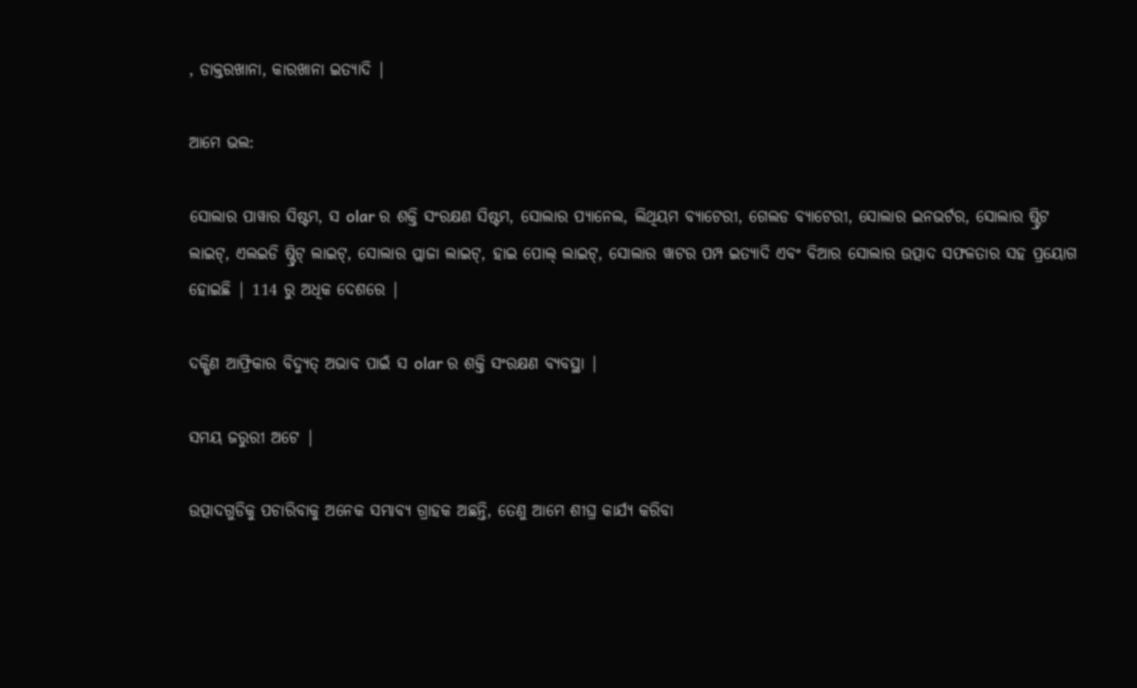, ଡାକ୍ତରଖାନା, କାରଖାନା ଇତ୍ୟାଦି |

ଆମେ ଭଲ:

ସୋଲାର ପାୱାର ସିଷ୍ଟମ, ସ olar ର ଶକ୍ତି ସଂରକ୍ଷଣ ସିଷ୍ଟମ, ସୋଲାର ପ୍ୟାନେଲ, ଲିଥିୟମ ବ୍ୟାଟେରୀ, ଗେଲଡ ବ୍ୟାଟେରୀ, ସୋଲାର ଇନଭର୍ଟର, ସୋଲାର ଷ୍ଟ୍ରିଟ ଲାଇଟ୍, ଏଲଇଡି ଷ୍ଟ୍ରିଟ୍ ଲାଇଟ୍, ସୋଲାର ପ୍ଲାଜା ଲାଇଟ୍, ହାଇ ପୋଲ୍ ଲାଇଟ୍, ସୋଲାର ୱାଟର ପମ୍ପ ଇତ୍ୟାଦି ଏବଂ ବିଆର ସୋଲାର ଉତ୍ପାଦ ସଫଳତାର ସହ ପ୍ରୟୋଗ ହୋଇଛି | 114 ରୁ ଅଧିକ ଦେଶରେ |

ଦକ୍ଷିଣ ଆଫ୍ରିକାର ବିଦ୍ୟୁତ୍ ଅଭାବ ପାଇଁ ସ olar ର ଶକ୍ତି ସଂରକ୍ଷଣ ବ୍ୟବସ୍ଥା |

ସମୟ ଜରୁରୀ ଅଟେ |

ଉତ୍ପାଦଗୁଡିକୁ ପଚାରିବାକୁ ଅନେକ ସମ୍ଭାବ୍ୟ ଗ୍ରାହକ ଅଛନ୍ତି, ତେଣୁ ଆମେ ଶୀଘ୍ର କାର୍ଯ୍ୟ କରିବା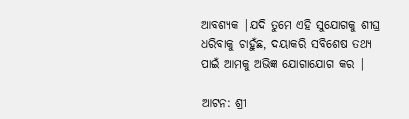ଆବଶ୍ୟକ |ଯଦି ତୁମେ ଏହି ସୁଯୋଗକୁ ଶୀଘ୍ର ଧରିବାକୁ ଚାହୁଁଛ, ଦୟାକରି ସବିଶେଷ ତଥ୍ୟ ପାଇଁ ଆମକୁ ଅଭିଜ୍ଞ ଯୋଗାଯୋଗ କର |

ଆଟନ: ଶ୍ରୀ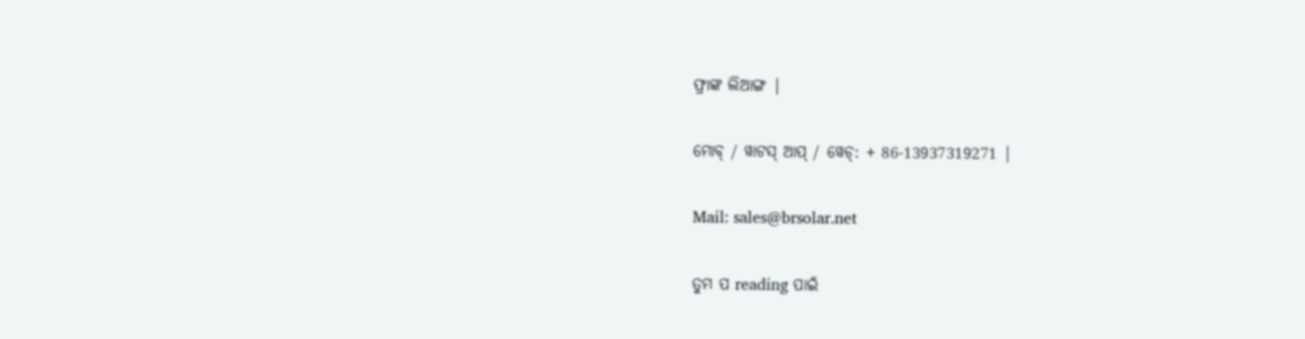ଫ୍ରାଙ୍କ ଲିଆଙ୍ଗ |

ମୋବ୍ / ୱାଟସ୍ ଆପ୍ / ୱେଚ୍: + 86-13937319271 |

Mail: sales@brsolar.net

ତୁମ ପ reading ପାଇଁ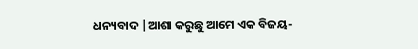ଧନ୍ୟବାଦ |ଆଶା କରୁଛୁ ଆମେ ଏକ ବିଜୟ-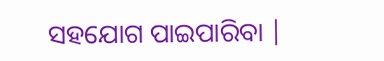ସହଯୋଗ ପାଇପାରିବା |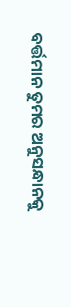ବର୍ତ୍ତମାନ ତୁମର ଅନୁସନ୍ଧାନକୁ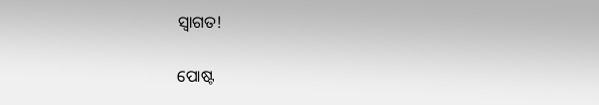ସ୍ୱାଗତ!


ପୋଷ୍ଟ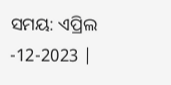ସମୟ: ଏପ୍ରିଲ -12-2023 |